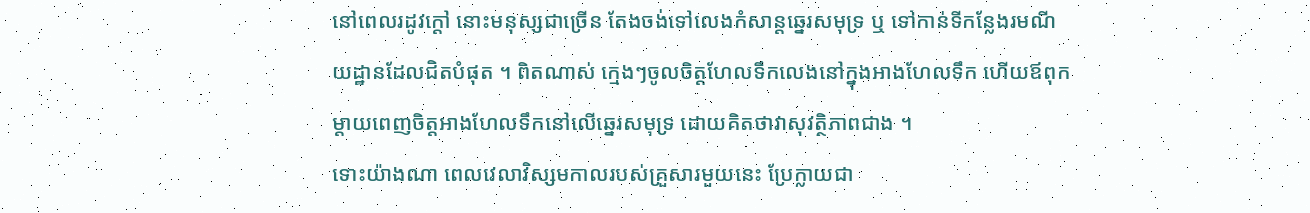នៅពេលរដូវក្តៅ នោះមនុស្សជាច្រើន តែងចង់ទៅលេងកំសាន្តឆ្នេរសមុទ្រ ឬ ទៅកាន់ទីកន្លែងរមណីយដ្ឋានដែលជិតបំផុត ។ ពិតណាស់ ក្មេងៗចូលចិត្តហែលទឹកលេងនៅក្នុងអាងហែលទឹក ហើយឪពុកម្តាយពេញចិត្តអាងហែលទឹកនៅលើឆ្នេរសមុទ្រ ដោយគិតថាវាសុវត្ថិភាពជាង ។
ទោះយ៉ាងណា ពេលវេលាវិស្សមកាលរបស់គ្រួសារមួយនេះ ប្រែក្លាយជា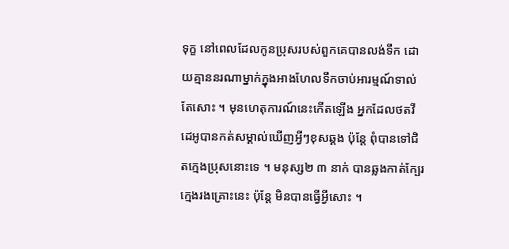ទុក្ខ នៅពេលដែលកូនប្រុសរបស់ពួកគេបានលង់ទឹក ដោយគ្មាននរណាម្នាក់ក្នុងអាងហែលទឹកចាប់អារម្មណ៍ទាល់តែសោះ ។ មុនហេតុការណ៍នេះកើតឡើង អ្នកដែលថតវីដេអូបានកត់សម្គាល់ឃើញអ្វីៗខុសឆ្គង ប៉ុន្តែ ពុំបានទៅជិតក្មេងប្រុសនោះទេ ។ មនុស្ស២ ៣ នាក់ បានឆ្លងកាត់ក្បែរក្មេងរងគ្រោះនេះ ប៉ុន្តែ មិនបានធ្វើអ្វីសោះ ។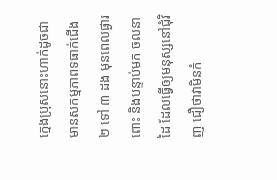ក្មេងប្រុសនោះហាក់ដូចជាមានសកម្មភាពទធាក់ជើង ២ ទៅ ៣ ដង មុនពេលផ្ងារពោះ និងបន្ទាប់មក ចលនាដៃ ដែលធ្វើឲ្យមនុស្សនៅជុំវិញ ជឿថាវាមិនកំ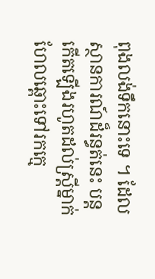ពុងលង់ទឹកនោះទេ ។ ដែលស្ថានការណ៍ដ៏រន្ធត់នេះ បន្តកើតឡើងរហូតដល់ស្ត្រីម្នាក់ហែលឆ្ពោះទៅរកក្មេ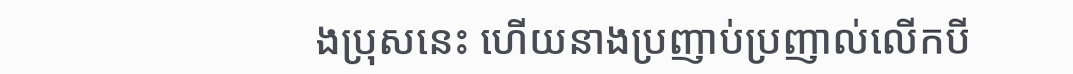ងប្រុសនេះ ហើយនាងប្រញាប់ប្រញាល់លើកបី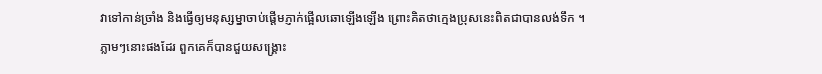វាទៅកាន់ច្រាំង និងធ្វើឲ្យមនុស្សម្នាចាប់ផ្តើមភ្ញាក់ផ្អើលឆោឡើងឡើង ព្រោះគិតថាក្មេងប្រុសនេះពិតជាបានលង់ទឹក ។
ភ្លាមៗនោះផងដែរ ពួកគេក៏បានជួយសង្គ្រោះ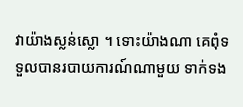វាយ៉ាងស្លន់ស្លោ ។ ទោះយ៉ាងណា គេពុំទទួលបានរបាយការណ៍ណាមួយ ទាក់ទង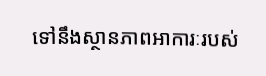ទៅនឹងស្ថានភាពអាការៈរបស់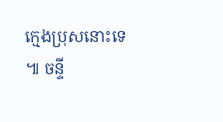ក្មេងប្រុសនោះទេ ៕ ចន្ទី